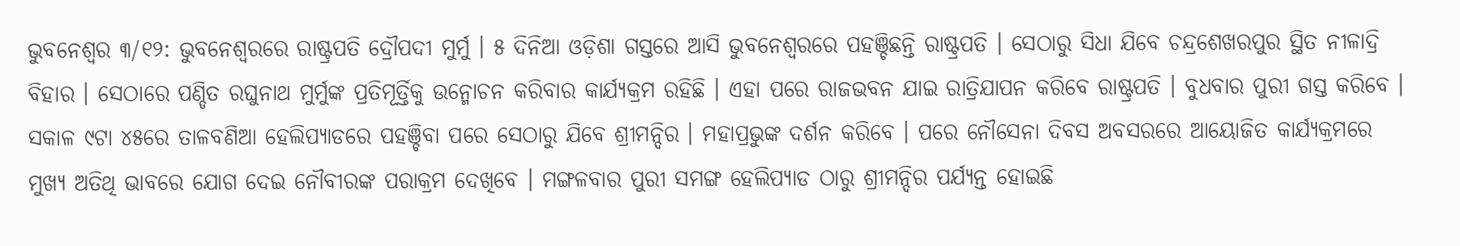ଭୁବନେଶ୍ବର ୩/୧୨: ଭୁବନେଶ୍ବରରେ ରାଷ୍ଟ୍ରପତି ଦ୍ରୌପଦୀ ମୁର୍ମୁ । ୫ ଦିନିଆ ଓଡ଼ିଶା ଗସ୍ତରେ ଆସି ଭୁବନେଶ୍ବରରେ ପହଞ୍ଚିଛନ୍ତି ରାଷ୍ଟ୍ରପତି । ସେଠାରୁ ସିଧା ଯିବେ ଚନ୍ଦ୍ରଶେଖରପୁର ସ୍ଥିତ ନୀଳାଦ୍ରି ବିହାର । ସେଠାରେ ପଣ୍ଡିତ ରଘୁନାଥ ମୁର୍ମୁଙ୍କ ପ୍ରତିମୂର୍ତ୍ତିକୁ ଉନ୍ମୋଚନ କରିବାର କାର୍ଯ୍ୟକ୍ରମ ରହିଛି । ଏହା ପରେ ରାଜଭବନ ଯାଇ ରାତ୍ରିଯାପନ କରିବେ ରାଷ୍ଟ୍ରପତି । ବୁଧବାର ପୁରୀ ଗସ୍ତ କରିବେ । ସକାଳ ୯ଟା ୪୫ରେ ତାଳବଣିଆ ହେଲିପ୍ୟାଡରେ ପହଞ୍ଚିବା ପରେ ସେଠାରୁ ଯିବେ ଶ୍ରୀମନ୍ଦିର । ମହାପ୍ରଭୁଙ୍କ ଦର୍ଶନ କରିବେ । ପରେ ନୌସେନା ଦିବସ ଅବସରରେ ଆୟୋଜିତ କାର୍ଯ୍ୟକ୍ରମରେ ମୁଖ୍ୟ ଅତିଥି ଭାବରେ ଯୋଗ ଦେଇ ନୌବୀରଙ୍କ ପରାକ୍ରମ ଦେଖିବେ । ମଙ୍ଗଳବାର ପୁରୀ ସମଙ୍ଗ ହେଲିପ୍ୟାଡ ଠାରୁ ଶ୍ରୀମନ୍ଦିର ପର୍ଯ୍ୟନ୍ତ ହୋଇଛି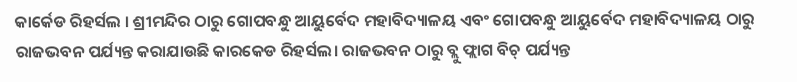କାର୍କେଡ ରିହର୍ସଲ । ଶ୍ରୀମନ୍ଦିର ଠାରୁ ଗୋପବନ୍ଧୁ ଆୟୁର୍ବେଦ ମହାବିଦ୍ୟାଳୟ ଏବଂ ଗୋପବନ୍ଧୁ ଆୟୁର୍ବେଦ ମହାବିଦ୍ୟାଳୟ ଠାରୁ ରାଜଭବନ ପର୍ଯ୍ୟନ୍ତ କରାଯାଉଛି କାରକେଡ ରିହର୍ସଲ। ରାଜଭବନ ଠାରୁ ବ୍ଲୁ ଫ୍ଲାଗ ବିଚ୍ ପର୍ଯ୍ୟନ୍ତ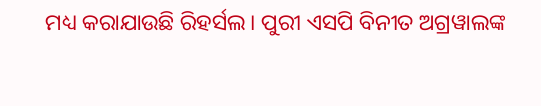ମଧ୍ୟ କରାଯାଉଛି ରିହର୍ସଲ। ପୁରୀ ଏସପି ବିନୀତ ଅଗ୍ରୱାଲଙ୍କ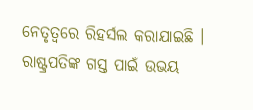ନେତୃତ୍ୱରେ ରିହର୍ସଲ କରାଯାଇଛି । ରାଷ୍ଟ୍ରପତିଙ୍କ ଗସ୍ତ ପାଇଁ ଉଭୟ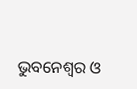ଭୁବନେଶ୍ବର ଓ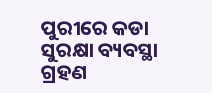ପୁରୀରେ କଡା ସୁରକ୍ଷା ବ୍ୟବସ୍ଥା ଗ୍ରହଣ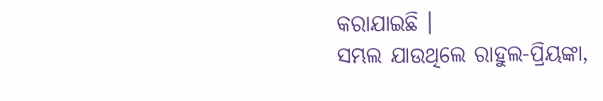କରାଯାଇଛି ।
ସମ୍ଭଲ ଯାଉଥିଲେ ରାହୁଲ-ପ୍ରିୟଙ୍କା,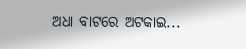ଅଧା ବାଟରେ ଅଟକାଇ...